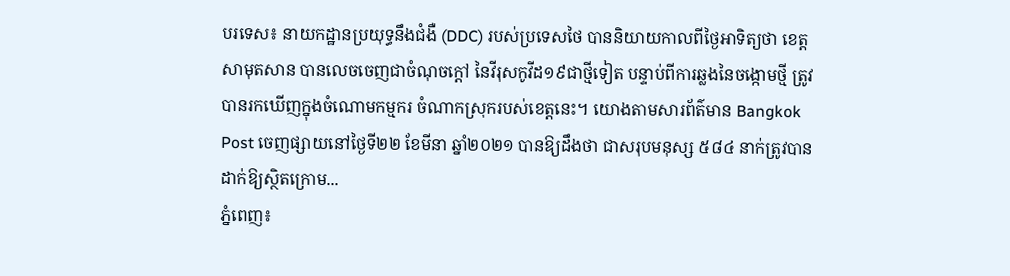បរទេស៖ នាយកដ្ឋានប្រយុទ្ធនឹងជំងឺ (DDC) របស់ប្រទេសថៃ បាននិយាយកាលពីថ្ងៃអាទិត្យថា ខេត្ត សាមុតសាន បានលេចចេញជាចំណុចក្ដៅ នៃវីរុសកូវីដ១៩ជាថ្មីទៀត បន្ទាប់ពីការឆ្លងនៃចង្កោមថ្មី ត្រូវបានរកឃើញក្នុងចំណោមកម្មករ ចំណាកស្រុករបស់ខេត្តនេះ។ យោងតាមសារព័ត៌មាន Bangkok Post ចេញផ្សាយនៅថ្ងៃទី២២ ខែមីនា ឆ្នាំ២០២១ បានឱ្យដឹងថា ជាសរុបមនុស្ស ៥៨៤ នាក់ត្រូវបានដាក់ឱ្យស្ថិតក្រោម...
ភ្នំពេញ៖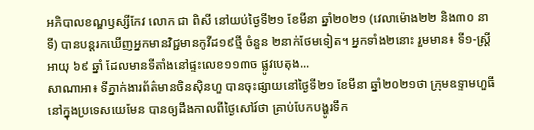អភិបាលខណ្ឌឫស្សីកែវ លោក ជា ពិសី នៅយប់ថ្ងៃទី២១ ខែមីនា ឆ្នាំ២០២១ (វេលាម៉ោង២២ និង៣០ នាទី) បានបន្តរកឃើញអ្នកមានវិជ្ជមានកូវីដ១៩ថ្មី ចំនួន ២នាក់ថែមទៀត។ អ្នកទាំង២នោះ រួមមាន៖ ទី១-ស្រ្តី អាយុ ៦៩ ឆ្នាំ ដែលមានទីតាំងនៅផ្ទះលេខ១១៣ច ផ្លូវបេតុង...
សាណាអា៖ ទីភ្នាក់ងារព័ត៌មានចិនស៊ិនហួ បានចុះផ្សាយនៅថ្ងៃទី២១ ខែមីនា ឆ្នាំ២០២១ថា ក្រុមឧទ្ទាមហួធី នៅក្នុងប្រទេសយេមែន បានឲ្យដឹងកាលពីថ្ងៃសៅរ៍ថា គ្រាប់បែកបង្ហូរទឹក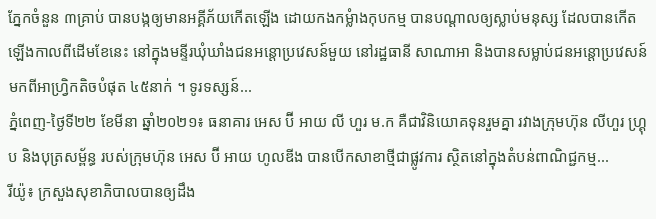ភ្នែកចំនួន ៣គ្រាប់ បានបង្កឲ្យមានអគ្គីភ័យកើតឡើង ដោយកងកម្លំាងកុបកម្ម បានបណ្តាលឲ្យស្លាប់មនុស្ស ដែលបានកើតឡើងកាលពីដើមខែនេះ នៅក្នុងមន្ទីរឃុំឃាំងជនអន្តោប្រវេសន៍មួយ នៅរដ្ឋធានី សាណាអា និងបានសម្លាប់ជនអន្តោប្រវេសន៍ មកពីអាហ្រ្វិកតិចបំផុត ៤៥នាក់ ។ ទូរទស្សន៍...
ភ្នំពេញ-ថ្ងៃទី២២ ខែមីនា ឆ្នាំ២០២១៖ ធនាគារ អេស ប៊ី អាយ លី ហួរ ម.ក គឺជាវិនិយោគទុនរួមគ្នា រវាងក្រុមហ៊ុន លីហួរ ហ្រ្គុប និងបុត្រសម្ព័ន្ធ របស់ក្រុមហ៊ុន អេស ប៊ី អាយ ហូលឌីង បានបើកសាខាថ្មីជាផ្លូវការ ស្ថិតនៅក្នុងតំបន់ពាណិជ្ជកម្ម...
រីយ៉ូ៖ ក្រសួងសុខាភិបាលបានឲ្យដឹង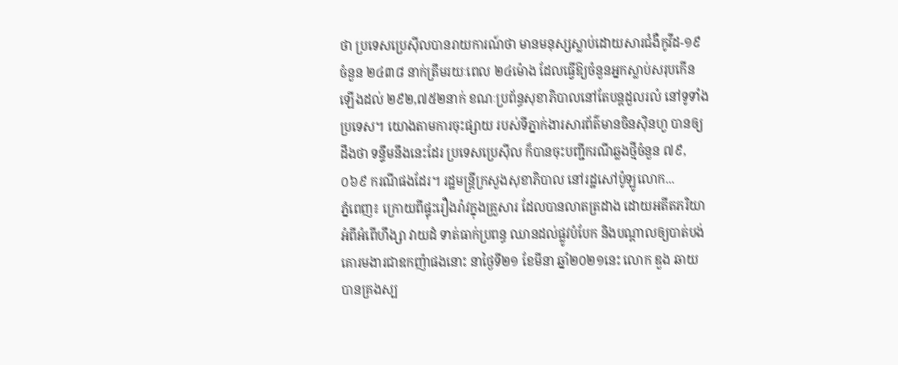ថា ប្រទេសប្រេស៊ីលបានរាយការណ៍ថា មានមនុស្សស្លាប់ដោយសារជំងឺកូវីដ-១៩ ចំនួន ២៤៣៨ នាក់ត្រឹមរយៈពេល ២៤ម៉ោង ដែលធ្វើឱ្យចំនួនអ្នកស្លាប់សរុបកើនឡើងដល់ ២៩២,៧៥២នាក់ ខណៈប្រព័ន្ធសុខាភិបាលនៅតែបន្តដួលរលំ នៅទូទាំងប្រទេស។ យោងតាមការចុះផ្សាយ របស់ទីភ្នាក់ងារសារព័ត៌មានចិនស៊ិនហួ បានឲ្យដឹងថា ទន្ទឹមនឹងនេះដែរ ប្រទេសប្រេស៊ីល ក៏បានចុះបញ្ជីករណីឆ្លងថ្មីចំនួន ៧៩,០៦៩ ករណីផងដែរ។ រដ្ឋមន្រ្តីក្រសួងសុខាភិបាល នៅរដ្ឋសៅប៉ូឡូលោក...
ភ្នំពេញ៖ ក្រោយពីផ្ទុះរឿងរ៉ាវក្នុងគ្រួសារ ដែលបានលាតត្រដាង ដោយអតីតភរិយា អំពីអំពើហឹង្សា វាយដំ ទាត់ធាក់ប្រពន្ធ ឈានដល់ផ្លូវបំបែក និងបណ្តាលឲ្យបាត់បង់ គោរមងារជាឧកញ៉ាផងនោះ នាថ្ងៃទី២១ ខែមីនា ឆ្នាំ២០២១នេះ លោក ឌួង ឆាយ បានគ្រងស្ប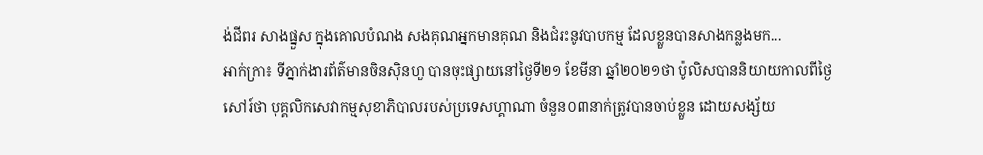ង់ជីពរ សាងផ្នួស ក្នុងគោលបំណង សងគុណអ្នកមានគុណ និងជំរះនូវបាបកម្ម ដែលខ្លួនបានសាងកន្លងមក...
អាក់ក្រា៖ ទីភ្នាក់ងារព័ត៌មានចិនស៊ិនហួ បានចុះផ្សាយនៅថ្ងៃទី២១ ខែមីនា ឆ្នាំ២០២១ថា ប៉ូលិសបាននិយាយកាលពីថ្ងៃសៅរ៍ថា បុគ្គលិកសេវាកម្មសុខាភិបាលរបស់ប្រទេសហ្គាណា ចំនួន០៣នាក់ត្រូវបានចាប់ខ្លួន ដោយសង្ស័យ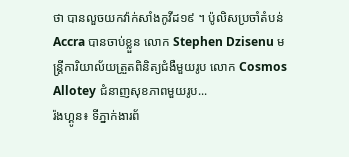ថា បានលួចយកវ៉ាក់សាំងកូវីដ១៩ ។ ប៉ូលិសប្រចាំតំបន់ Accra បានចាប់ខ្លួន លោក Stephen Dzisenu មន្ត្រីការិយាល័យត្រួតពិនិត្យជំងឺមួយរូប លោក Cosmos Allotey ជំនាញសុខភាពមួយរូប...
រ៉ងហ្គូន៖ ទីភ្នាក់ងារព័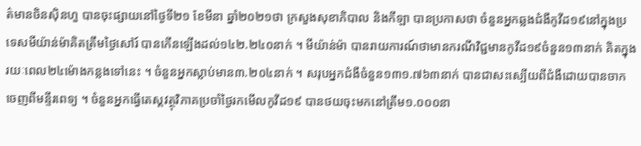ត៌មានចិនស៊ិនហួ បានចុះផ្សាយនៅថ្ងៃទី២១ ខែមីនា ឆ្នាំ២០២១ថា ក្រសួងសុខាភិបាល និងកីឡា បានប្រកាសថា ចំនួនអ្នកឆ្លងជំងឺកូវីដ១៩នៅក្នុងប្រទេសមីយ៉ាន់ម៉ាគិតត្រឹមថ្ងៃសៅរ៍ បានកើនឡើងដល់១៤២.២៤០នាក់ ។ មីយ៉ាន់ម៉ា បានរាយការណ៍ថាមានករណីវិជ្ជមានកូវីដ១៩ចំនួន១៣នាក់ គិតក្នុងរយៈពេល២៤ម៉ោងកន្លងទៅនេះ ។ ចំនួនអ្នកស្លាប់មាន៣.២០៤នាក់ ។ សរុបអ្នកជំងឺចំនួន១៣១.៧៦៣នាក់ បានជាសះស្បើយពីជំងឺដោយបានចាកចេញពីមន្ទីរពេទ្យ ។ ចំនួនអ្នកធ្វើតេស្តវត្ថុវិភាគប្រចាំថ្ងៃរកមើលកូវីដ១៩ បានថយចុះមកនៅត្រឹម១.០០០នា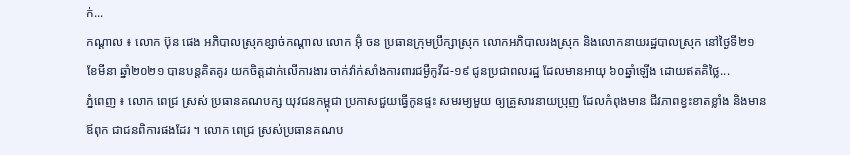ក់...
កណ្ដាល ៖ លោក ប៊ុន ផេង អភិបាលស្រុកខ្សាច់កណ្ដាល លោក អ៊ុំ ចន ប្រធានក្រុមប្រឹក្សាស្រុក លោកអភិបាលរងស្រុក និងលោកនាយរដ្ឋបាលស្រុក នៅថ្ងៃទី២១ ខែមីនា ឆ្នាំ២០២១ បានបន្តគិតគូរ យកចិត្តដាក់លើការងារ ចាក់វ៉ាក់សាំងការពារជម្ងឺកូវីដ-១៩ ជូនប្រជាពលរដ្ឋ ដែលមានអាយុ ៦០ឆ្នាំឡើង ដោយឥតគិថ្លៃ...
ភ្នំពេញ ៖ លោក ពេជ្រ ស្រស់ ប្រធានគណបក្ស យុវជនកម្ពុជា ប្រកាសជួយធ្វើកូនផ្ទះ សមរម្យមួយ ឲ្យគ្រួសារនាយប្រុញ ដែលកំពុងមាន ជីវភាពខ្វះខាតខ្លាំង និងមានឪពុក ជាជនពិការផងដែរ ។ លោក ពេជ្រ ស្រស់ប្រធានគណប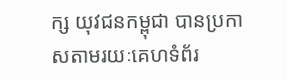ក្ស យុវជនកម្ពុជា បានប្រកាសតាមរយៈគេហទំព័រ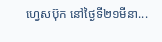ហ្វេសប៊ុក នៅថ្ងៃទី២១មីនា...